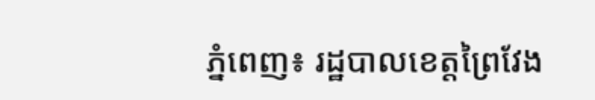ភ្នំពេញ៖ រដ្ឋបាលខេត្តព្រៃវែង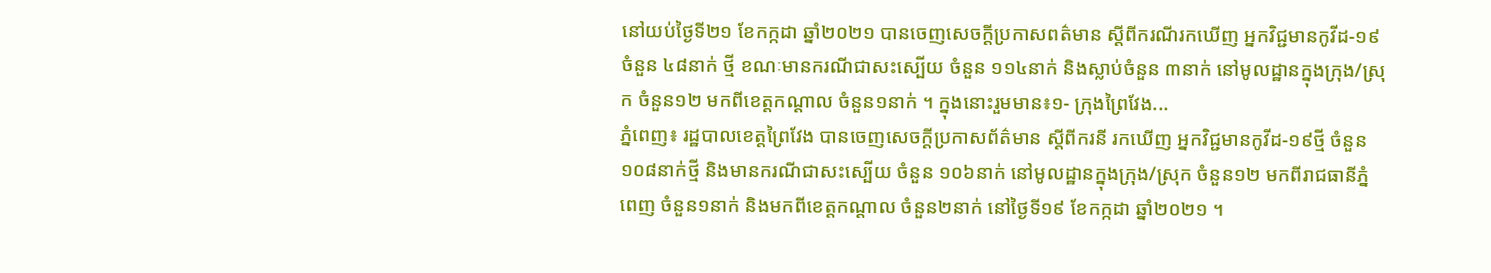នៅយប់ថ្ងៃទី២១ ខែកក្កដា ឆ្នាំ២០២១ បានចេញសេចក្ដីប្រកាសពត៌មាន ស្ដីពីករណីរកឃើញ អ្នកវិជ្ជមានកូវីដ-១៩ចំនួន ៤៨នាក់ ថ្មី ខណៈមានករណីជាសះស្បើយ ចំនួន ១១៤នាក់ និងស្លាប់ចំនួន ៣នាក់ នៅមូលដ្ឋានក្នុងក្រុង/ស្រុក ចំនួន១២ មកពីខេត្តកណ្ដាល ចំនួន១នាក់ ។ ក្នុងនោះរួមមាន៖១- ក្រុងព្រៃវែង...
ភ្នំពេញ៖ រដ្ឋបាលខេត្តព្រៃវែង បានចេញសេចក្ដីប្រកាសព័ត៌មាន ស្ដីពីករនី រកឃើញ អ្នកវិជ្ជមានកូវីដ-១៩ថ្មី ចំនួន ១០៨នាក់ថ្មី និងមានករណីជាសះស្បើយ ចំនួន ១០៦នាក់ នៅមូលដ្ឋានក្នុងក្រុង/ស្រុក ចំនួន១២ មកពីរាជធានីភ្នំពេញ ចំនួន១នាក់ និងមកពីខេត្តកណ្ដាល ចំនួន២នាក់ នៅថ្ងៃទី១៩ ខែកក្កដា ឆ្នាំ២០២១ ។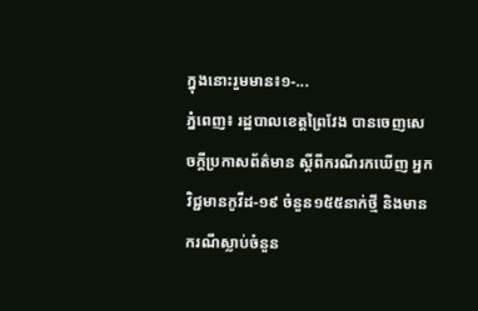ក្នុងនោះរួមមាន៖១-...
ភ្នំពេញ៖ រដ្ឋបាលខេត្តព្រៃវែង បានចេញសេចក្ដីប្រកាសព័ត៌មាន ស្ដីពីករណីរកឃើញ អ្នកវិជ្ជមានកូវីដ-១៩ ចំនួន១៥៥នាក់ថ្មី និងមានករណីស្លាប់ចំនួន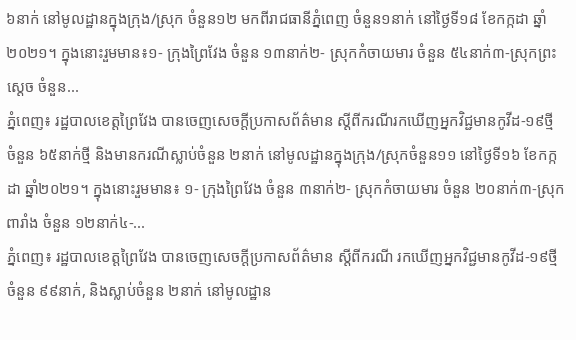៦នាក់ នៅមូលដ្ឋានក្នុងក្រុង/ស្រុក ចំនួន១២ មកពីរាជធានីភ្នំពេញ ចំនួន១នាក់ នៅថ្ងៃទី១៨ ខែកក្កដា ឆ្នាំ២០២១។ ក្នុងនោះរួមមាន៖១- ក្រុងព្រៃវែង ចំនួន ១៣នាក់២- ស្រុកកំចាយមារ ចំនួន ៥៤នាក់៣-ស្រុកព្រះសេ្ដច ចំនួន...
ភ្នំពេញ៖ រដ្ឋបាលខេត្តព្រៃវែង បានចេញសេចក្ដីប្រកាសព័ត៌មាន ស្ដីពីករណីរកឃើញអ្នកវិជ្ជមានកូវីដ-១៩ថ្មី ចំនួន ៦៥នាក់ថ្មី និងមានករណីស្លាប់ចំនួន ២នាក់ នៅមូលដ្ឋានក្នុងក្រុង/ស្រុកចំនួន១១ នៅថ្ងៃទី១៦ ខែកក្កដា ឆ្នាំ២០២១។ ក្នុងនោះរួមមាន៖ ១- ក្រុងព្រៃវែង ចំនួន ៣នាក់២- ស្រុកកំចាយមារ ចំនួន ២០នាក់៣-ស្រុកពារាំង ចំនួន ១២នាក់៤-...
ភ្នំពេញ៖ រដ្ឋបាលខេត្តព្រៃវែង បានចេញសេចក្ដីប្រកាសព័ត៌មាន ស្ដីពីករណី រកឃើញអ្នកវិជ្ជមានកូវីដ-១៩ថ្មី ចំនួន ៩៩នាក់, និងស្លាប់ចំនួន ២នាក់ នៅមូលដ្ឋាន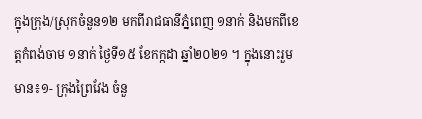ក្នុងក្រុង/ស្រុកចំនួន១២ មកពីរាជធានីភ្នំពេញ ១នាក់ និងមកពីខេត្តកំពង់ចាម ១នាក់ ថ្ងៃទី១៥ ខែកក្កដា ឆ្នាំ២០២១ ។ ក្នុងនោះរួមមាន៖១- ក្រុងព្រៃវែង ចំនួ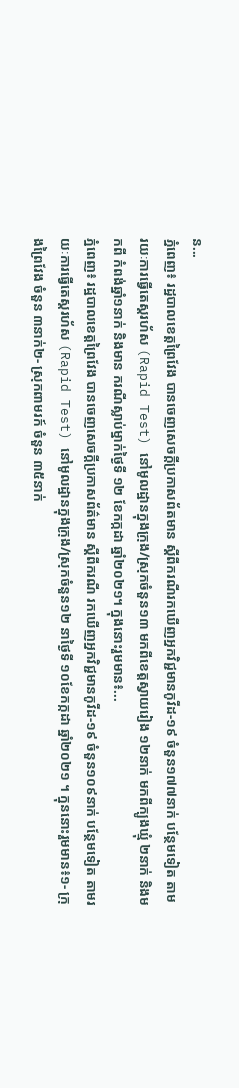ន...
ភ្នំពេញ៖ រដ្ឋបាលខេត្តព្រៃវែង បានចេញសេចក្ដីប្រកាសព័តមាន ស្ដីពីករណីរកឃើញអ្នកវិជ្ជមានកូវីដ-១៩ ចំនួន១៧៧នាក់ បន្ថែមទៀត តាមរយៈការធ្វើតេស្តរហ័ស (Rapid Test) នៅមូលដ្ឋានក្នុងក្រុង/ស្រុកចំនួន១៣ មកពីខេត្តស្វាយរៀង ១២នាក់ មកពីក្បូងឃ្មុំ ២នាក់ និងមកពី កំពង់ឆ្នាំ១នាក់ និងមាន ករណីស្លាប់ម្នាក់ថ្ងៃទី ១២ ខែកក្កដា ឆ្នាំ២០២១។ ក្នុងនោះរួមមាន៖...
ភ្នំពេញ៖ រដ្ឋបាលខេត្តព្រៃវែង បានចេញសេចក្ដីប្រកាសព័ត៌មាន ស្ដីពីករណី រកឃើញអ្នកវិជ្ជមានកូវីដ-១៩ ចំនួន១០៩នាក់ បន្ថែមទៀត តាមរយៈការធ្វើតេស្តរហ័ស (Rapid Test) នៅមូលដ្ឋានក្នុងក្រុង/ស្រុកចំនួន១២ នាថ្ងៃទី ១០ខែកក្កដា ឆ្នាំ២០២១ ។ ក្នុននោះរួមមាន៖១- ក្រុងព្រៃវែង ចំនួន ៣នាក់២- ស្រុកពាមរក៍ ចំនួន ៣៥នាក់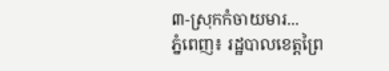៣-ស្រុកកំចាយមារ...
ភ្នំពេញ៖ រដ្ឋបាលខេត្តព្រៃ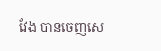វែង បានចេញសេ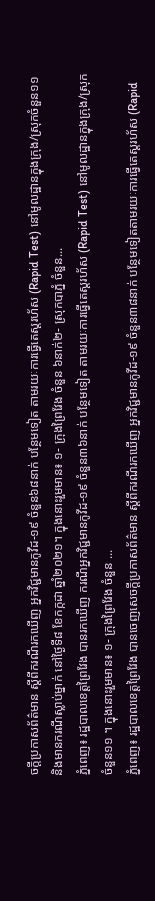ចក្ដីប្រកាសព័ត៌មាន ស្ដីពីករណីរកឃើញ អ្នកវិជ្ជមានកូវីដ-១៩ ចំនួន៦៨នាក់ បន្ថែមទៀត តាមរយៈការធ្វើតេស្តរហ័ស (Rapid Test) នៅមូលដ្ឋានក្នុងក្រុង/ស្រុកចំនួន១១ និងមានករណីស្លាប់ម្នាក់ នៅថ្ងៃទី៨ ខែកក្កដា ឆ្នាំ២០២១។ ក្នុងនោះរួមមាន៖ ១- ក្រុងព្រៃវែង ចំនួន ៦នាក់២- ស្រុកបាភ្នំ ចំនួន...
ភ្នំពេញ៖ រដ្ឋបាលខេត្តព្រៃវែង បានរកឃើញ ករណីអ្នកវិជ្ជមានកូវីដ-១៩ ចំនួន៣៦នាក់ បន្ថែមទៀត តាមរយៈការធ្វើតេស្តរហ័ស (Rapid Test) នៅមូលដ្ឋានក្នុងក្រុង/ស្រុកចំនួន១១ ។ ក្នុងនោះរួមមាន៖ ១- ក្រុងព្រៃវែង ចំនួន ...
ភ្នំពេញ៖ រដ្ឋបាលខេត្តព្រៃវែង បានចេញសេចក្ដីប្រកាសព័ត៌មាន ស្ដីពីករណីរកឃើញ អ្នកវិជ្ជមានកូវីដ-១៩ ចំនួន៣៨នាក់ បន្ថែមទៀតតាមរយៈការធ្វើតេស្តរហ័ស (Rapid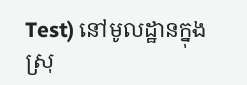Test) នៅមូលដ្ឋានក្នុងស្រុ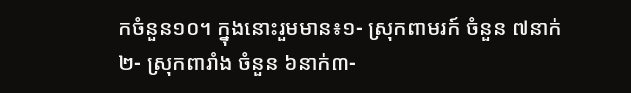កចំនួន១០។ ក្នុងនោះរួមមាន៖១- ស្រុកពាមរក៍ ចំនួន ៧នាក់២- ស្រុកពារាំង ចំនួន ៦នាក់៣-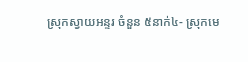ស្រុកស្វាយអន្ទរ ចំនួន ៥នាក់៤- ស្រុកមេ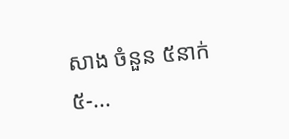សាង ចំនួន ៥នាក់៥-...